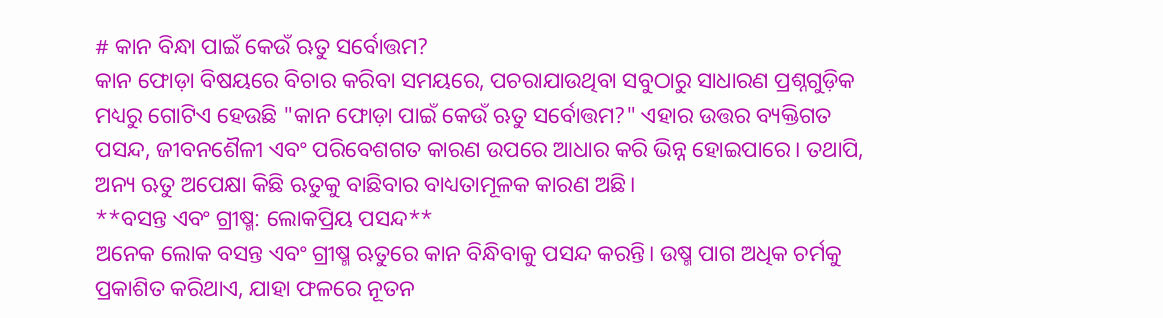# କାନ ବିନ୍ଧା ପାଇଁ କେଉଁ ଋତୁ ସର୍ବୋତ୍ତମ?
କାନ ଫୋଡ଼ା ବିଷୟରେ ବିଚାର କରିବା ସମୟରେ, ପଚରାଯାଉଥିବା ସବୁଠାରୁ ସାଧାରଣ ପ୍ରଶ୍ନଗୁଡ଼ିକ ମଧ୍ୟରୁ ଗୋଟିଏ ହେଉଛି "କାନ ଫୋଡ଼ା ପାଇଁ କେଉଁ ଋତୁ ସର୍ବୋତ୍ତମ?" ଏହାର ଉତ୍ତର ବ୍ୟକ୍ତିଗତ ପସନ୍ଦ, ଜୀବନଶୈଳୀ ଏବଂ ପରିବେଶଗତ କାରଣ ଉପରେ ଆଧାର କରି ଭିନ୍ନ ହୋଇପାରେ। ତଥାପି, ଅନ୍ୟ ଋତୁ ଅପେକ୍ଷା କିଛି ଋତୁକୁ ବାଛିବାର ବାଧ୍ୟତାମୂଳକ କାରଣ ଅଛି।
**ବସନ୍ତ ଏବଂ ଗ୍ରୀଷ୍ମ: ଲୋକପ୍ରିୟ ପସନ୍ଦ**
ଅନେକ ଲୋକ ବସନ୍ତ ଏବଂ ଗ୍ରୀଷ୍ମ ଋତୁରେ କାନ ବିନ୍ଧିବାକୁ ପସନ୍ଦ କରନ୍ତି। ଉଷ୍ମ ପାଗ ଅଧିକ ଚର୍ମକୁ ପ୍ରକାଶିତ କରିଥାଏ, ଯାହା ଫଳରେ ନୂତନ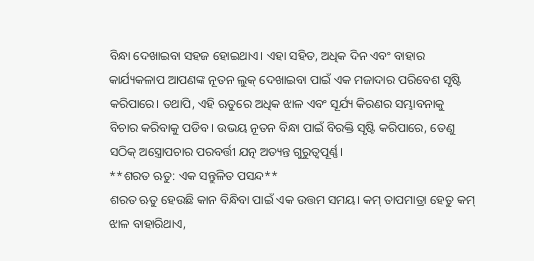ବିନ୍ଧା ଦେଖାଇବା ସହଜ ହୋଇଥାଏ। ଏହା ସହିତ, ଅଧିକ ଦିନ ଏବଂ ବାହାର କାର୍ଯ୍ୟକଳାପ ଆପଣଙ୍କ ନୂତନ ଲୁକ୍ ଦେଖାଇବା ପାଇଁ ଏକ ମଜାଦାର ପରିବେଶ ସୃଷ୍ଟି କରିପାରେ। ତଥାପି, ଏହି ଋତୁରେ ଅଧିକ ଝାଳ ଏବଂ ସୂର୍ଯ୍ୟ କିରଣର ସମ୍ଭାବନାକୁ ବିଚାର କରିବାକୁ ପଡିବ। ଉଭୟ ନୂତନ ବିନ୍ଧା ପାଇଁ ବିରକ୍ତି ସୃଷ୍ଟି କରିପାରେ, ତେଣୁ ସଠିକ୍ ଅସ୍ତ୍ରୋପଚାର ପରବର୍ତ୍ତୀ ଯତ୍ନ ଅତ୍ୟନ୍ତ ଗୁରୁତ୍ୱପୂର୍ଣ୍ଣ।
**ଶରତ ଋତୁ: ଏକ ସନ୍ତୁଳିତ ପସନ୍ଦ**
ଶରତ ଋତୁ ହେଉଛି କାନ ବିନ୍ଧିବା ପାଇଁ ଏକ ଉତ୍ତମ ସମୟ। କମ୍ ତାପମାତ୍ରା ହେତୁ କମ୍ ଝାଳ ବାହାରିଥାଏ,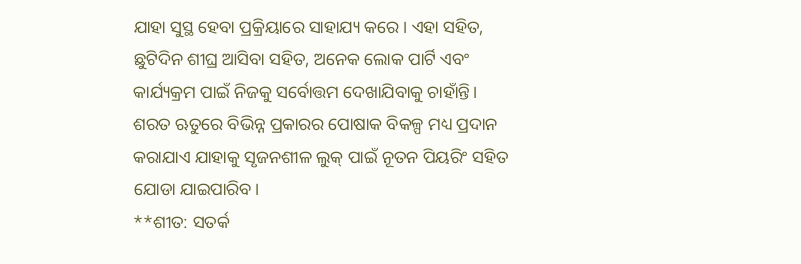ଯାହା ସୁସ୍ଥ ହେବା ପ୍ରକ୍ରିୟାରେ ସାହାଯ୍ୟ କରେ। ଏହା ସହିତ, ଛୁଟିଦିନ ଶୀଘ୍ର ଆସିବା ସହିତ, ଅନେକ ଲୋକ ପାର୍ଟି ଏବଂ କାର୍ଯ୍ୟକ୍ରମ ପାଇଁ ନିଜକୁ ସର୍ବୋତ୍ତମ ଦେଖାଯିବାକୁ ଚାହାଁନ୍ତି। ଶରତ ଋତୁରେ ବିଭିନ୍ନ ପ୍ରକାରର ପୋଷାକ ବିକଳ୍ପ ମଧ୍ୟ ପ୍ରଦାନ କରାଯାଏ ଯାହାକୁ ସୃଜନଶୀଳ ଲୁକ୍ ପାଇଁ ନୂତନ ପିୟରିଂ ସହିତ ଯୋଡା ଯାଇପାରିବ।
**ଶୀତ: ସତର୍କ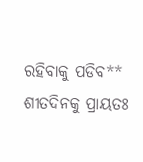ରହିବାକୁ ପଡିବ**
ଶୀତଦିନକୁ ପ୍ରାୟତଃ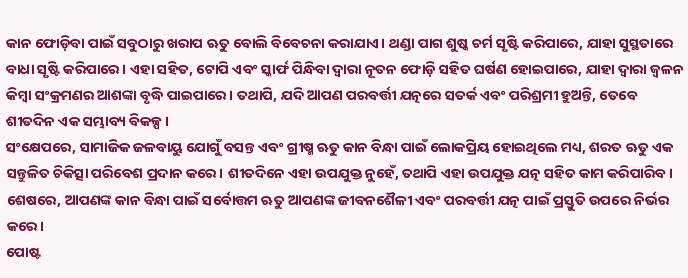କାନ ଫୋଡ଼ିବା ପାଇଁ ସବୁଠାରୁ ଖରାପ ଋତୁ ବୋଲି ବିବେଚନା କରାଯାଏ। ଥଣ୍ଡା ପାଗ ଶୁଷ୍କ ଚର୍ମ ସୃଷ୍ଟି କରିପାରେ, ଯାହା ସୁସ୍ଥତାରେ ବାଧା ସୃଷ୍ଟି କରିପାରେ। ଏହା ସହିତ, ଟୋପି ଏବଂ ସ୍କାର୍ଫ ପିନ୍ଧିବା ଦ୍ୱାରା ନୂତନ ଫୋଡ଼ି ସହିତ ଘର୍ଷଣ ହୋଇପାରେ, ଯାହା ଦ୍ଵାରା ଜ୍ୱଳନ କିମ୍ବା ସଂକ୍ରମଣର ଆଶଙ୍କା ବୃଦ୍ଧି ପାଇପାରେ। ତଥାପି, ଯଦି ଆପଣ ପରବର୍ତ୍ତୀ ଯତ୍ନରେ ସତର୍କ ଏବଂ ପରିଶ୍ରମୀ ହୁଅନ୍ତି, ତେବେ ଶୀତଦିନ ଏକ ସମ୍ଭାବ୍ୟ ବିକଳ୍ପ।
ସଂକ୍ଷେପରେ, ସାମାଜିକ ଜଳବାୟୁ ଯୋଗୁଁ ବସନ୍ତ ଏବଂ ଗ୍ରୀଷ୍ମ ଋତୁ କାନ ବିନ୍ଧା ପାଇଁ ଲୋକପ୍ରିୟ ହୋଇଥିଲେ ମଧ୍ୟ, ଶରତ ଋତୁ ଏକ ସନ୍ତୁଳିତ ଚିକିତ୍ସା ପରିବେଶ ପ୍ରଦାନ କରେ। ଶୀତଦିନେ ଏହା ଉପଯୁକ୍ତ ନୁହେଁ, ତଥାପି ଏହା ଉପଯୁକ୍ତ ଯତ୍ନ ସହିତ କାମ କରିପାରିବ। ଶେଷରେ, ଆପଣଙ୍କ କାନ ବିନ୍ଧା ପାଇଁ ସର୍ବୋତ୍ତମ ଋତୁ ଆପଣଙ୍କ ଜୀବନଶୈଳୀ ଏବଂ ପରବର୍ତ୍ତୀ ଯତ୍ନ ପାଇଁ ପ୍ରସ୍ତୁତି ଉପରେ ନିର୍ଭର କରେ।
ପୋଷ୍ଟ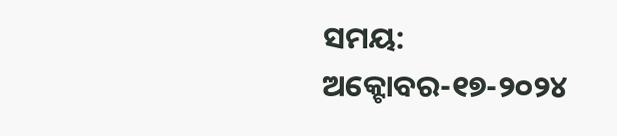ସମୟ: ଅକ୍ଟୋବର-୧୭-୨୦୨୪